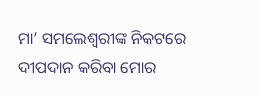ମା’ ସମଲେଶ୍ୱରୀଙ୍କ ନିକଟରେ ଦୀପଦାନ କରିବା ମୋର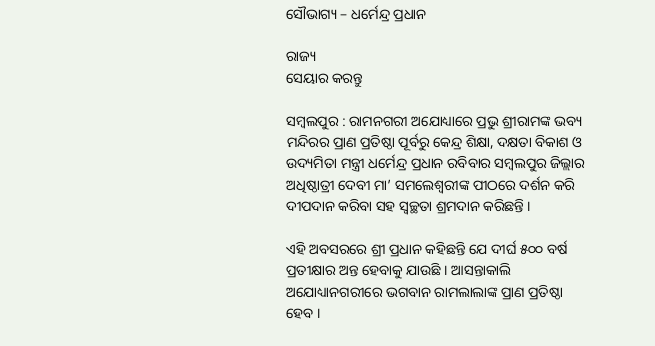ସୌଭାଗ୍ୟ – ଧର୍ମେନ୍ଦ୍ର ପ୍ରଧାନ

ରାଜ୍ୟ
ସେୟାର କରନ୍ତୁ

ସମ୍ବଲପୁର : ରାମନଗରୀ ଅଯୋଧ୍ୟାରେ ପ୍ରଭୁ ଶ୍ରୀରାମଙ୍କ ଭବ୍ୟ ମନ୍ଦିରର ପ୍ରାଣ ପ୍ରତିଷ୍ଠା ପୂର୍ବରୁ କେନ୍ଦ୍ର ଶିକ୍ଷା, ଦକ୍ଷତା ବିକାଶ ଓ ଉଦ୍ୟମିତା ମନ୍ତ୍ରୀ ଧର୍ମେନ୍ଦ୍ର ପ୍ରଧାନ ରବିବାର ସମ୍ବଲପୁର ଜିଲ୍ଲାର ଅଧିଷ୍ଠାତ୍ରୀ ଦେବୀ ମା’ ସମଲେଶ୍ୱରୀଙ୍କ ପୀଠରେ ଦର୍ଶନ କରି ଦୀପଦାନ କରିବା ସହ ସ୍ୱଚ୍ଛତା ଶ୍ରମଦାନ କରିଛନ୍ତି ।

ଏହି ଅବସରରେ ଶ୍ରୀ ପ୍ରଧାନ କହିଛନ୍ତି ଯେ ଦୀର୍ଘ ୫୦୦ ବର୍ଷ ପ୍ରତୀକ୍ଷାର ଅନ୍ତ ହେବାକୁ ଯାଉଛି । ଆସନ୍ତାକାଲି ଅଯୋଧ୍ୟାନଗରୀରେ ଭଗବାନ ରାମଲାଲାଙ୍କ ପ୍ରାଣ ପ୍ରତିଷ୍ଠା ହେବ ।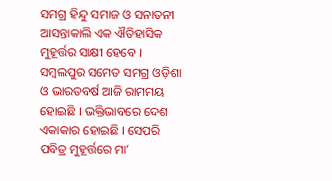ସମଗ୍ର ହିନ୍ଦୁ ସମାଜ ଓ ସନାତନୀ ଆସନ୍ତାକାଲି ଏକ ଐତିହାସିକ ମୁହୂର୍ତ୍ତର ସାକ୍ଷୀ ହେବେ । ସମ୍ବଲପୁର ସମେତ ସମଗ୍ର ଓଡ଼ିଶା ଓ ଭାରତବର୍ଷ ଆଜି ରାମମୟ ହୋଇଛି । ଭକ୍ତିଭାବରେ ଦେଶ ଏକାକାର ହୋଇଛି । ସେପରି ପବିତ୍ର ମୁହୂର୍ତ୍ତରେ ମା’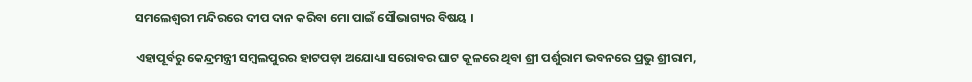ସମଲେଶ୍ୱରୀ ମନ୍ଦିରରେ ଦୀପ ଦାନ କରିବା ମୋ ପାଇଁ ସୌଭାଗ୍ୟର ବିଷୟ ।

ଏହାପୂର୍ବରୁ କେନ୍ଦ୍ରମନ୍ତ୍ରୀ ସମ୍ବଲପୁରର ହାଟପଡ଼ା ଅଯୋଧ୍ୟା ସରୋବର ଘାଟ କୂଳରେ ଥିବା ଶ୍ରୀ ପର୍ଶୁରାମ ଭବନରେ ପ୍ରଭୁ ଶ୍ରୀରାମ,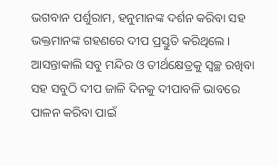ଭଗବାନ ପର୍ଶୁରାମ, ହନୁମାନଙ୍କ ଦର୍ଶନ କରିବା ସହ ଭକ୍ତମାନଙ୍କ ଗହଣରେ ଦୀପ ପ୍ରସ୍ତୁତି କରିଥିଲେ । ଆସନ୍ତାକାଲି ସବୁ ମନ୍ଦିର ଓ ତୀର୍ଥକ୍ଷେତ୍ରକୁ ସ୍ୱଚ୍ଛ ରଖିବା ସହ ସବୁଠି ଦୀପ ଜାଳି ଦିନକୁ ଦୀପାବଳି ଭାବରେ ପାଳନ କରିବା ପାଇଁ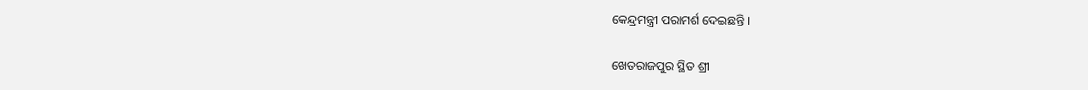କେନ୍ଦ୍ରମନ୍ତ୍ରୀ ପରାମର୍ଶ ଦେଇଛନ୍ତି ।

ଖେତରାଜପୁର ସ୍ଥିତ ଶ୍ରୀ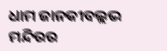ଧାମ ଜାନକୀବଲ୍ଲଭ ମନ୍ଦିରର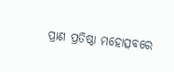ପ୍ରାଣ ପ୍ରତିଷ୍ଠା ମହୋତ୍ସବରେ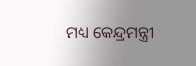ମଧ୍ୟ କେନ୍ଦ୍ରମନ୍ତ୍ରୀ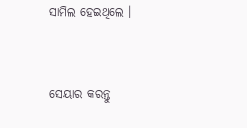ସାମିଲ ହେଇଥିଲେ ।


ସେୟାର କରନ୍ତୁ